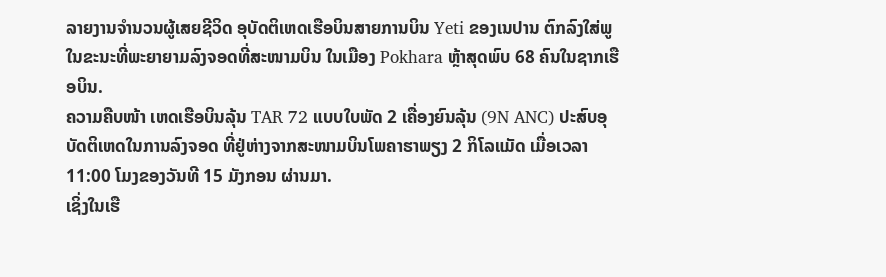ລາຍງານຈຳນວນຜູ້ເສຍຊີວິດ ອຸບັດຕິເຫດເຮືອບິນສາຍການບິນ Yeti ຂອງເນປານ ຕົກລົງໃສ່ພູ ໃນຂະນະທີ່ພະຍາຍາມລົງຈອດທີ່ສະໜາມບິນ ໃນເມືອງ Pokhara ຫຼ້າສຸດພົບ 68 ຄົນໃນຊາກເຮືອບິນ.
ຄວາມຄືບໜ້າ ເຫດເຮືອບິນລຸ້ນ TAR 72 ແບບໃບພັດ 2 ເຄື່ອງຍົນລຸ້ນ (9N ANC) ປະສົບອຸບັດຕິເຫດໃນການລົງຈອດ ທີ່ຢູ່ຫ່າງຈາກສະໜາມບິນໂພຄາຮາພຽງ 2 ກິໂລແມັດ ເມື່ອເວລາ 11:00 ໂມງຂອງວັນທີ 15 ມັງກອນ ຜ່ານມາ.
ເຊິ່ງໃນເຮື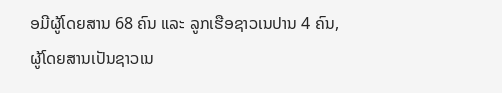ອມີຜູ້ໂດຍສານ 68 ຄົນ ແລະ ລູກເຮືອຊາວເນປານ 4 ຄົນ, ຜູ້ໂດຍສານເປັນຊາວເນ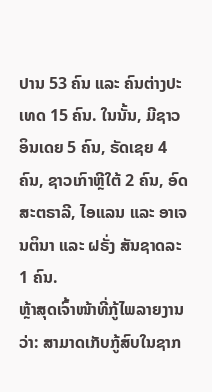ປານ 53 ຄົນ ແລະ ຄົນຕ່າງປະເທດ 15 ຄົນ. ໃນນັ້ນ, ມີຊາວອິນເດຍ 5 ຄົນ, ຣັດເຊຍ 4 ຄົນ, ຊາວເກົາຫຼີໃຕ້ 2 ຄົນ, ອົດສະຕຣາລີ, ໄອແລນ ແລະ ອາເຈນຕິນາ ແລະ ຝຣັ່ງ ສັນຊາດລະ 1 ຄົນ.
ຫຼ້າສຸດເຈົ້າໜ້າທີ່ກູ້ໄພລາຍງານວ່າ: ສາມາດເກັບກູ້ສົບໃນຊາກ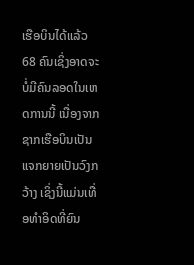ເຮືອບິນໄດ້ແລ້ວ 68 ຄົນເຊິ່ງອາດຈະບໍ່ມີຄົນລອດໃນເຫດການນີ້ ເນື່ອງຈາກຊາກເຮືອບິນເປັນແຈກຍາຍເປັນວົງກວ້າງ ເຊິ່ງນີ້ແມ່ນເທື່ອທຳອິດທີ່ຍົນ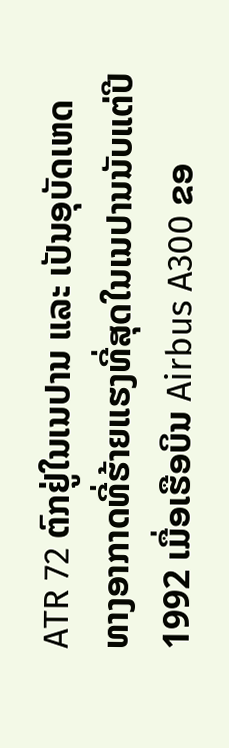ATR 72 ຕົກຢູ່ໃນເນປານ ແລະ ເປັນອຸບັດເຫດທາງອາກາດທີ່ຮ້າຍແຮງທີ່ສຸດໃນເນປານນັບແຕ່ປີ 1992 ເມື່ອເຮືອບິນ Airbus A300 ຂອ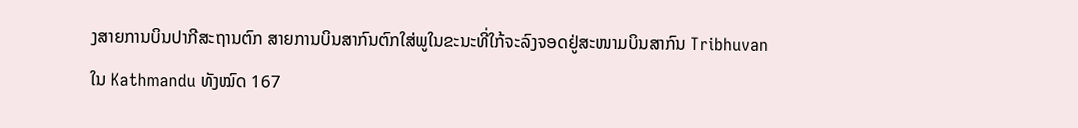ງສາຍການບິນປາກີສະຖານຕົກ ສາຍການບິນສາກົນຕົກໃສ່ພູໃນຂະນະທີ່ໃກ້ຈະລົງຈອດຢູ່ສະໜາມບິນສາກົນ Tribhuvan ໃນ Kathmandu ທັງໝົດ 167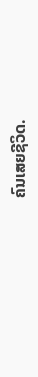ຄົນເສຍຊີວິດ.